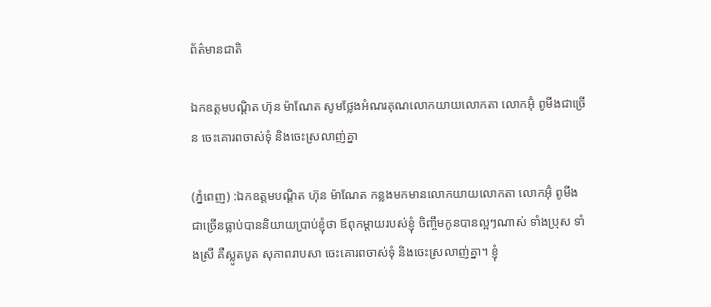ព័ត៌មានជាតិ

ឯកឧត្តមបណ្ដិត ហ៊ុន ម៉ាណែត សូមថ្លែងអំណរគុណលោកយាយលោកតា លោកអ៊ុំ ពូមីងជាច្រើន ចេះគោរពចាស់ទុំ និងចេះស្រលាញ់គ្នា

(ភ្នំពេញ) :ឯកឧត្តមបណ្ដិត ហ៊ុន ម៉ាណែត កន្លងមកមានលោកយាយលោកតា លោកអ៊ុំ ពូមីងជាច្រើនធ្លាប់បាននិយាយប្រាប់ខ្ញុំថា ឪពុកម្តាយរបស់ខ្ញុំ ចិញ្ចឹមកូនបានល្អៗណាស់ ទាំងប្រុស ទាំងស្រី គឺស្លូតបូត សុភាពរាបសា ចេះគោរពចាស់ទុំ និងចេះស្រលាញ់គ្នា។ ខ្ញុំ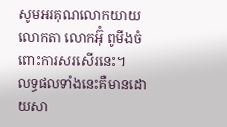សូមអរគុណលោកយាយលោកតា លោកអ៊ុំ ពូមីងចំពោះការសរសើរនេះ។
លទ្ធផលទាំងនេះគឺមានដោយសា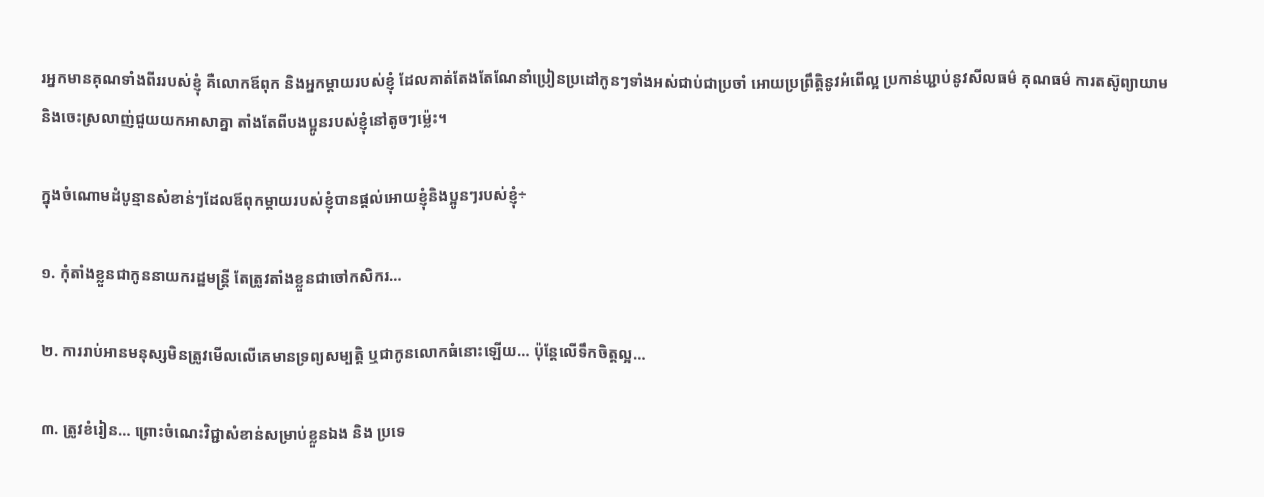រអ្នកមានគុណទាំងពីររបស់ខ្ញុំ គឺលោកឪពុក និងអ្នកម្តាយរបស់ខ្ញុំ ដែលគាត់តែងតែណែនាំប្រៀនប្រដៅកូនៗទាំងអស់ជាប់ជាប្រចាំ អោយប្រព្រឹត្តិនូវអំពើល្អ ប្រកាន់ឃ្ជាប់នូវសីលធម៌ គុណធម៌ ការតស៊ូព្យាយាម និងចេះស្រលាញ់ជួយយកអាសាគ្នា តាំងតែពីបងប្អូនរបស់ខ្ញុំនៅតូចៗម៉្លេះ។

ក្នុងចំណោមដំបូន្មានសំខាន់ៗដែលឪពុកម្តាយរបស់ខ្ញុំបានផ្តល់អោយខ្ញុំនិងប្អូនៗរបស់ខ្ញុំ÷

១. កុំតាំងខ្លួនជាកូននាយករដ្ឋមន្ត្រី តែត្រូវតាំងខ្លួនជាចៅកសិករ…

២. ការរាប់អានមនុស្សមិនត្រូវមើលលើគេមានទ្រព្យសម្បត្តិ ឬជាកូនលោកធំនោះឡើយ… ប៉ុន្តែលើទឹកចិត្តល្អ…

៣. ត្រូវខំរៀន… ព្រោះចំណេះវិជ្ជាសំខាន់សម្រាប់ខ្លួនឯង និង ប្រទេ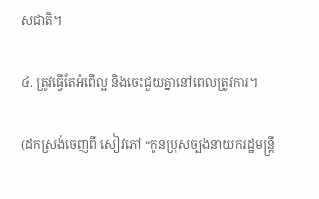សជាតិ។

៤. ត្រូវធ្វើតែអំពើល្អ និងចេះជួយគ្នានៅពេលត្រូវការ។

(ដកស្រង់ចេញពី សៀវភៅ “កូនប្រុសច្បងនាយករដ្ឋមន្ត្រី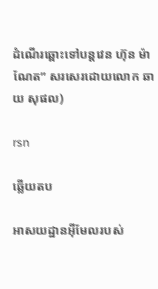ដំណើរឆ្ពោះទៅបន្តវេន ហ៊ុន ម៉ាណែត” សរសេរដោយលោក ឆាយ សុផល)

rsn

ឆ្លើយតប

អាសយដ្ឋានអ៊ីមែលរបស់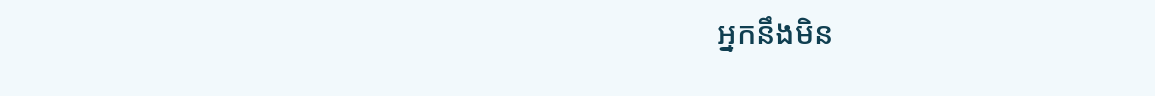អ្នកនឹងមិន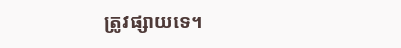ត្រូវផ្សាយទេ។